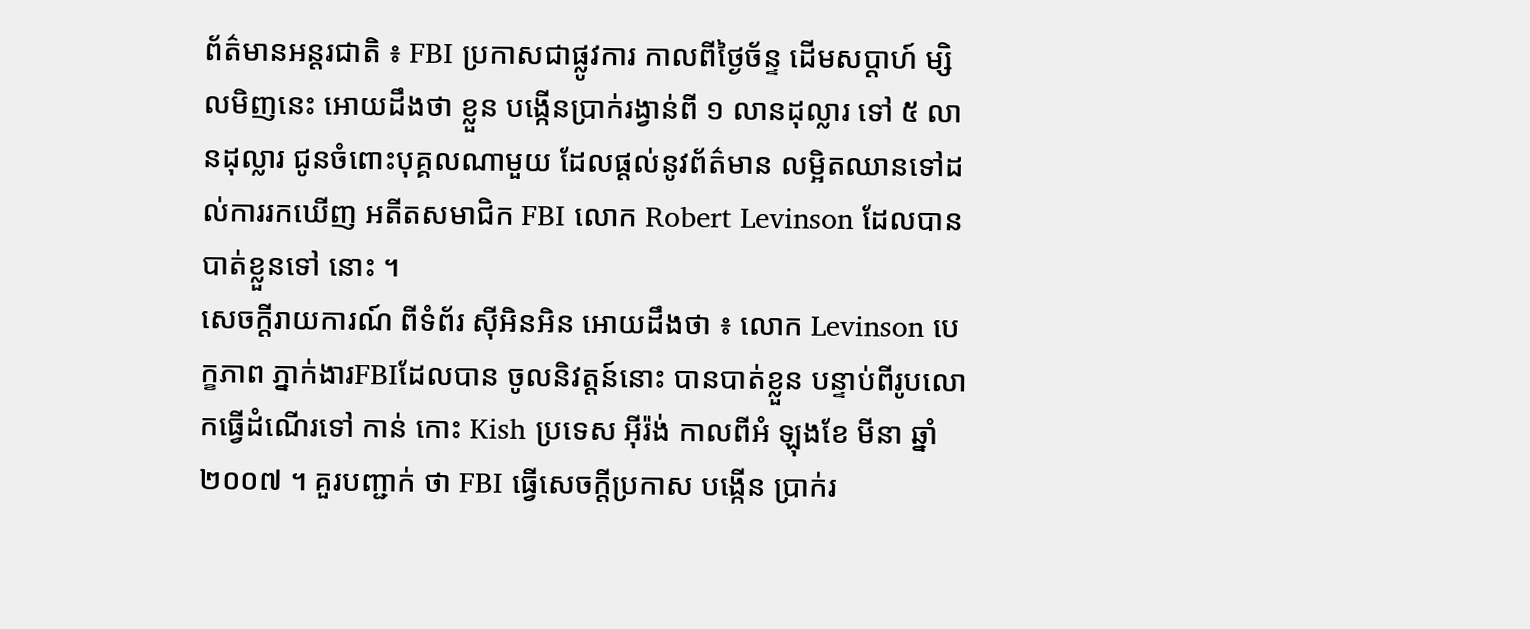ព័ត៌មានអន្តរជាតិ ៖ FBI ប្រកាសជាផ្លូវការ កាលពីថ្ងៃច័ន្ទ ដើមសប្តាហ៍ ម្សិលមិញនេះ អោយដឹងថា ខ្លួន បង្កើនប្រាក់រង្វាន់ពី ១ លានដុល្លារ ទៅ ៥ លានដុល្លារ ជូនចំពោះបុគ្គលណាមួយ ដែលផ្តល់នូវព័ត៌មាន លម្អិតឈានទៅដល់ការរកឃើញ អតីតសមាជិក FBI លោក Robert Levinson ដែលបានបាត់ខ្លួនទៅ នោះ ។
សេចក្តីរាយការណ៍ ពីទំព័រ ស៊ីអិនអិន អោយដឹងថា ៖ លោក Levinson បេក្ខភាព ភ្នាក់ងារFBIដែលបាន ចូលនិវត្តន៍នោះ បានបាត់ខ្លួន បន្ទាប់ពីរូបលោកធ្វើដំណើរទៅ កាន់ កោះ Kish ប្រទេស អ៊ីរ៉ង់ កាលពីអំ ឡុងខែ មីនា ឆ្នាំ២០០៧ ។ គួរបញ្ជាក់ ថា FBI ធ្វើសេចក្តីប្រកាស បង្កើន ប្រាក់រ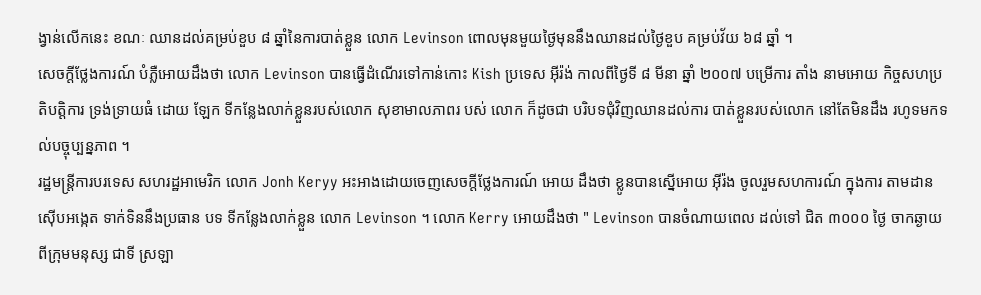ង្វាន់លើកនេះ ខណៈ ឈានដល់គម្រប់ខួប ៨ ឆ្នាំនៃការបាត់ខ្លួន លោក Levinson ពោលមុនមួយថ្ងៃមុននឹងឈានដល់ថ្ងៃខួប គម្រប់វ័យ ៦៨ ឆ្នាំ ។
សេចក្តីថ្លែងការណ៍ បំភ្លឺអោយដឹងថា លោក Levinson បានធ្វើដំណើរទៅកាន់កោះ Kish ប្រទេស អ៊ីរ៉ង់ កាលពីថ្ងៃទី ៨ មីនា ឆ្នាំ ២០០៧ បម្រើការ តាំង នាមអោយ កិច្ចសហប្រតិបត្តិការ ទ្រង់ទា្រយធំ ដោយ ឡែក ទីកន្លែងលាក់ខ្លួនរបស់លោក សុខាមាលភាពរ បស់ លោក ក៏ដូចជា បរិបទជុំវិញឈានដល់ការ បាត់ខ្លួនរបស់លោក នៅតែមិនដឹង រហូទមកទល់បច្ចុប្បន្នភាព ។
រដ្ឋមន្រ្តីការបរទេស សហរដ្ឋអាមេរិក លោក Jonh Keryy អះអាងដោយចេញសេចក្តីថ្លែងការណ៍ អោយ ដឹងថា ខ្លូនបានស្នើអោយ អ៊ីរ៉ង ចូលរួមសហការណ៍ ក្នុងការ តាមដានស៊ើបអង្កេត ទាក់ទិននឹងប្រធាន បទ ទីកន្លែងលាក់ខ្លួន លោក Levinson ។ លោក Kerry អោយដឹងថា " Levinson បានចំណាយពេល ដល់ទៅ ជិត ៣០០០ ថ្ងៃ ចាកឆ្ងាយពីក្រុមមនុស្ស ជាទី ស្រឡា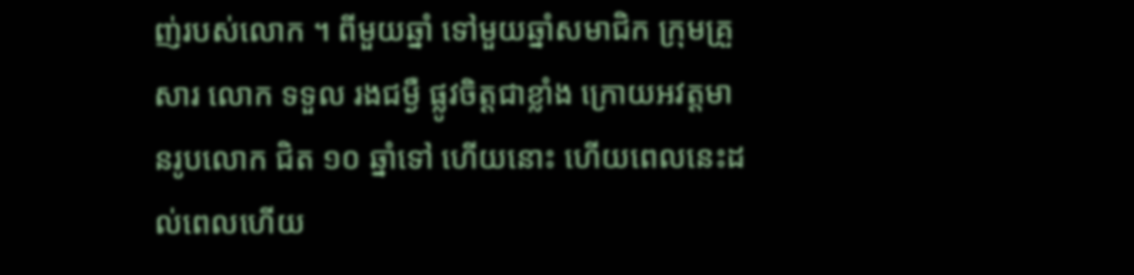ញ់របស់លោក ។ ពីមួយឆ្នាំ ទៅមួយឆ្នាំសមាជិក ក្រុមគ្រួសារ លោក ទទួល រងជម្ងឺ ផ្លូវចិត្តជាខ្លាំង ក្រោយអវត្តមានរូបលោក ជិត ១០ ឆ្នាំទៅ ហើយនោះ ហើយពេលនេះដល់ពេលហើយ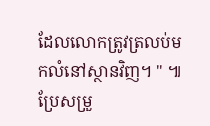ដែលលោកត្រូវត្រលប់មកលំនៅស្ថានវិញ។ " ៕
ប្រែសម្រួ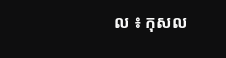ល ៖ កុសល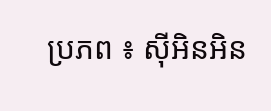ប្រភព ៖ ស៊ីអិនអិន